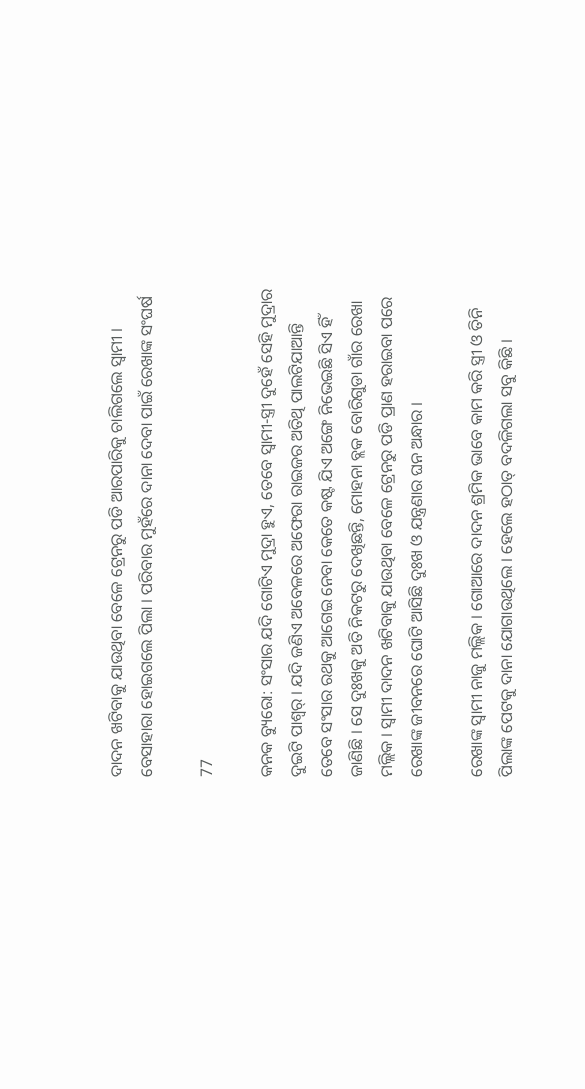ଦାଦନ ଖଟିବାକୁ ଯାଉଥିବା ବେଳେ ଟ୍ରେନରୁ ପଡି ଆରପାରିକୁ ଚାଲିଗଲେ ସ୍ୱାମୀ । ବେସାହାରା ହୋଇଗଲେ ପିଲା । ପରିବାର ମୁହଁରେ ଦାନା ଦେବା ପାଇଁ ରେଖାଙ୍କ ସଂଘର୍ଷ

77

କନକ ବ୍ୟୁରୋ: ସଂସାର ଯଦି ଗୋଟିଏ ମୁଦ୍ରା ହୁଏ, ତେବେ ସ୍ୱାମୀ-ସ୍ତ୍ରୀ ଦୁହେଁ ସେହି ମୁଦ୍ରାର ଦୁଇଟି ପାଶ୍ୱର୍ । ଯଦି ଜଣିଏ ଅବେଳରେ ଅଫେରା ରାଇଜର ଅତିଥି ପାଲଟିଯାଆନ୍ତି ତେବେ ସଂସାର ରଥକୁ ଆଗେଇ ନେବା କେତେ କଷ୍ଟ ଯିଏ ଅଙ୍ଗେ ନିଭେଇଛି ସିଏ ହିଁ ଜାଣିଛି । ସେ ଦୁଃଖକୁ ଅତି ନିକଟରୁ ଦେଖିଛନ୍ତି, ମୋହନା ବ୍ଲକ ବୋରିଗୁଡା ଗାଁର ରେଖା ମଲ୍ଲିକ । ସ୍ୱାମୀ ଦାଦନ ଖଟିବାକୁ ଯାଉଥିବା ବେଳେ ଟ୍ରେନରୁ ପଡି ପ୍ରାଣ ହରାଇବା ପରେ ରେଖାଙ୍କ ଜୀବନରେ ଘୋଟି ଆସିଛି ଦୁଃଖ ଓ ଯନ୍ତ୍ରଣାର ଘନ ଅନ୍ଧାର ।

ରେଖାଙ୍କ ସ୍ୱାମୀ ନାଜୁ ମଲ୍ଲିକ । ଗୋଆରେ ଦାଦନ ଶ୍ରମିକ ଭାବେ କାମ କରି ସ୍ତ୍ରୀ ଓ ତିନି ପିଲାଙ୍କ ପେଟକୁ ଦାନା ଯୋଗାଉଥିଲେ । ହେଲେ ହଠାତ୍ ବଦଳିଗଲା ସବୁ କିଛି ।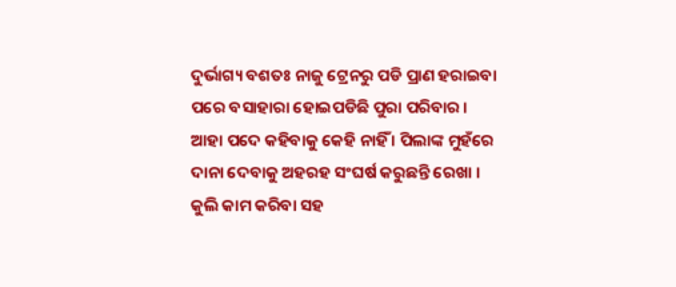ଦୁର୍ଭାଗ୍ୟ ବଶତଃ ନାଜୁ ଟ୍ରେନରୁ ପଡି ପ୍ରାଣ ହରାଇବା ପରେ ବସାହାରା ହୋଇପଡିଛି ପୁରା ପରିବାର । ଆହା ପଦେ କହିବାକୁ କେହି ନାହିଁ । ପିଲାଙ୍କ ମୁହଁରେ ଦାନା ଦେବାକୁ ଅହରହ ସଂଘର୍ଷ କରୁଛନ୍ତି ରେଖା । କୁଲି କାମ କରିବା ସହ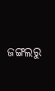ଜଙ୍ଗଲରୁ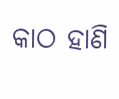କାଠ ହାଣି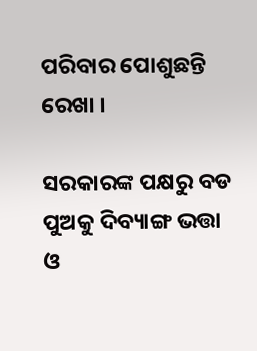ପରିବାର ପୋଶୁଛନ୍ତି ରେଖା ।

ସରକାରଙ୍କ ପକ୍ଷରୁ ବଡ ପୁଅକୁ ଦିବ୍ୟାଙ୍ଗ ଭତ୍ତା ଓ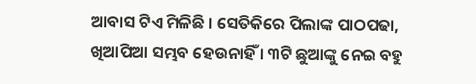ଆବାସ ଟିଏ ମିଳିଛି । ସେତିକିରେ ପିଲାଙ୍କ ପାଠପଢା, ଖିଆପିଆ ସମ୍ଭବ ହେଉନାହିଁ । ୩ଟି ଛୁଆଙ୍କୁ ନେଇ ବହୁ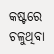କଷ୍ଟରେ ଚଳୁଥିବା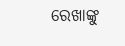ରେଖାଙ୍କୁ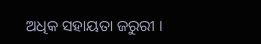ଅଧିକ ସହାୟତା ଜରୁରୀ ।